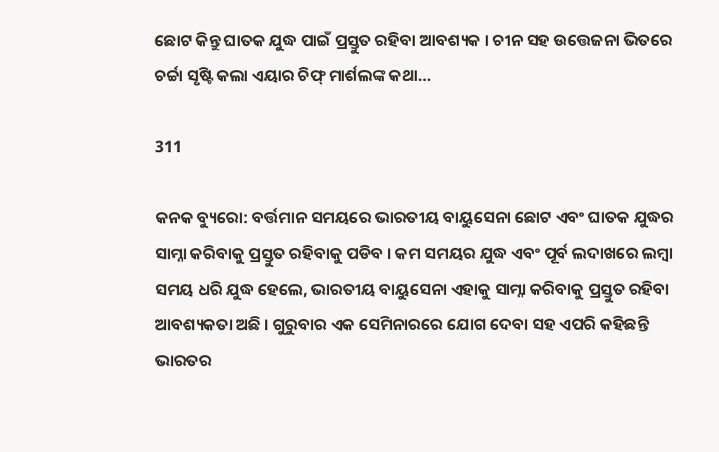ଛୋଟ କିନ୍ତୁ ଘାତକ ଯୁଦ୍ଧ ପାଇଁ ପ୍ରସ୍ତୁତ ରହିବା ଆବଶ୍ୟକ । ଚୀନ ସହ ଉତ୍ତେଜନା ଭିତରେ ଚର୍ଚ୍ଚା ସୃଷ୍ଟି କଲା ଏୟାର ଚିଫ୍ ମାର୍ଶଲଙ୍କ କଥା…

311

କନକ ବ୍ୟୁରୋ: ବର୍ତ୍ତମାନ ସମୟରେ ଭାରତୀୟ ବାୟୁସେନା ଛୋଟ ଏବଂ ଘାତକ ଯୁଦ୍ଧର ସାମ୍ନା କରିବାକୁ ପ୍ରସ୍ତୁତ ରହିବାକୁ ପଡିବ । କମ ସମୟର ଯୁଦ୍ଧ ଏବଂ ପୂର୍ବ ଲଦାଖରେ ଲମ୍ବା ସମୟ ଧରି ଯୁଦ୍ଧ ହେଲେ, ଭାରତୀୟ ବାୟୁସେନା ଏହାକୁ ସାମ୍ନା କରିବାକୁ ପ୍ରସ୍ତୁତ ରହିବା ଆବଶ୍ୟକତା ଅଛି । ଗୁରୁବାର ଏକ ସେମିନାରରେ ଯୋଗ ଦେବା ସହ ଏପରି କହିଛନ୍ତି ଭାରତର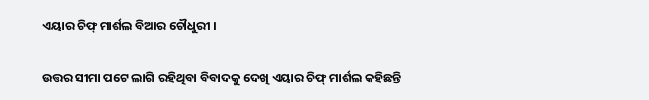ଏୟାର ଚିଫ୍ ମାର୍ଶଲ ବିଆର ଚୌଧୁରୀ ।

ଉତ୍ତର ସୀମା ପଟେ ଲାଗି ରହିଥିବା ବିବାଦକୁ ଦେଖି ଏୟାର ଚିଫ୍ ମାର୍ଶଲ କହିଛନ୍ତି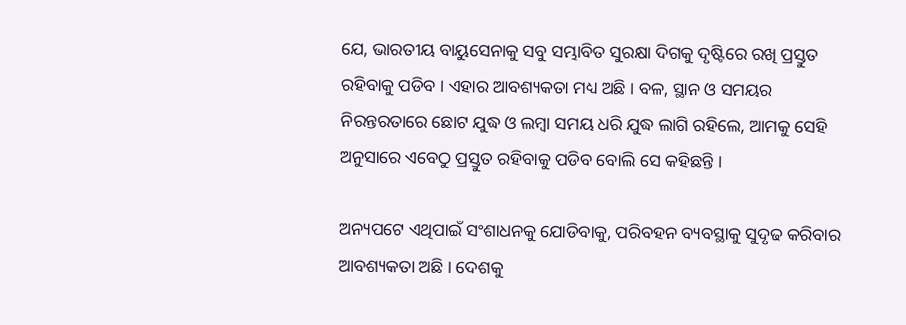ଯେ, ଭାରତୀୟ ବାୟୁସେନାକୁ ସବୁ ସମ୍ଭାବିତ ସୁରକ୍ଷା ଦିଗକୁ ଦୃଷ୍ଟିରେ ରଖି ପ୍ରସ୍ତୁତ ରହିବାକୁ ପଡିବ । ଏହାର ଆବଶ୍ୟକତା ମଧ୍ୟ ଅଛି । ବଳ, ସ୍ଥାନ ଓ ସମୟର ନିରନ୍ତରତାରେ ଛୋଟ ଯୁଦ୍ଧ ଓ ଲମ୍ବା ସମୟ ଧରି ଯୁଦ୍ଧ ଲାଗି ରହିଲେ, ଆମକୁ ସେହି ଅନୁସାରେ ଏବେଠୁ ପ୍ରସ୍ତୁତ ରହିବାକୁ ପଡିବ ବୋଲି ସେ କହିଛନ୍ତି ।

ଅନ୍ୟପଟେ ଏଥିପାଇଁ ସଂଶାଧନକୁ ଯୋଡିବାକୁ, ପରିବହନ ବ୍ୟବସ୍ଥାକୁ ସୁଦୃଢ କରିବାର ଆବଶ୍ୟକତା ଅଛି । ଦେଶକୁ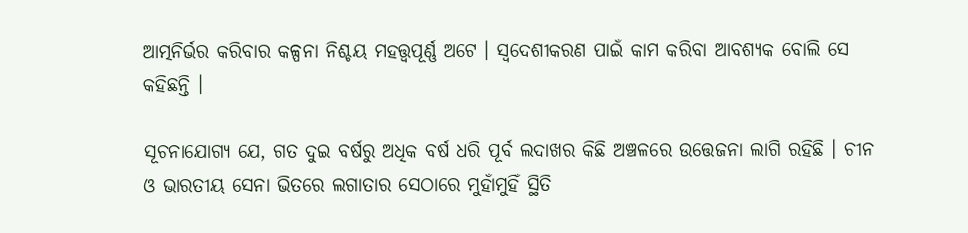ଆତ୍ମନିର୍ଭର କରିବାର କଳ୍ପନା ନିଶ୍ଚୟ ମହତ୍ତ୍ୱପୂର୍ଣ୍ଣ ଅଟେ । ସ୍ୱଦେଶୀକରଣ ପାଇଁ କାମ କରିବା ଆବଶ୍ୟକ ବୋଲି ସେ କହିଛନ୍ତି ।

ସୂଚନାଯୋଗ୍ୟ ଯେ, ଗତ ଦୁଇ ବର୍ଷରୁ ଅଧିକ ବର୍ଷ ଧରି ପୂର୍ବ ଲଦାଖର କିଛି ଅଞ୍ଚଳରେ ଉତ୍ତେଜନା ଲାଗି ରହିଛି । ଚୀନ ଓ ଭାରତୀୟ ସେନା ଭିତରେ ଲଗାତାର ସେଠାରେ ମୁହାଁମୁହିଁ ସ୍ଥିତି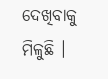ଦେଖିବାକୁ ମିଳୁଛି ।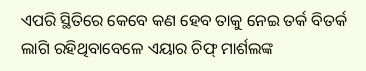ଏପରି ସ୍ଥିତିରେ କେବେ କଣ ହେବ ତାକୁ ନେଇ ତର୍କ ବିତର୍କ ଲାଗି ରହିଥିବାବେଳେ ଏୟାର ଚିଫ୍ ମାର୍ଶଲଙ୍କ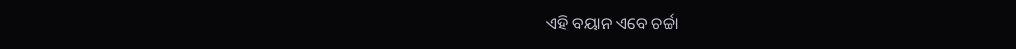ଏହି ବୟାନ ଏବେ ଚର୍ଚ୍ଚା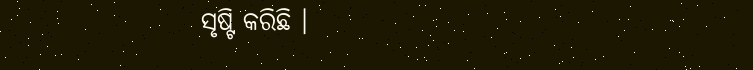ସୃଷ୍ଟି କରିଛି ।